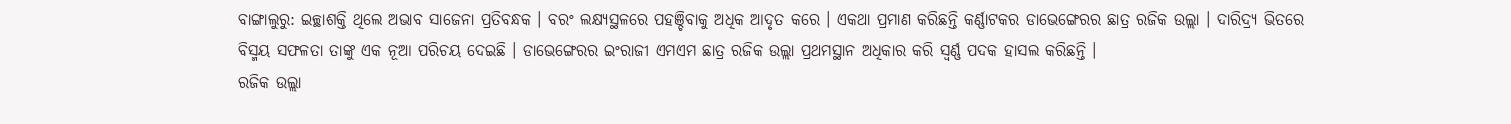ବାଙ୍ଗାଲୁରୁ: ଇଚ୍ଛାଶକ୍ତି ଥିଲେ ଅଭାବ ସାଜେନା ପ୍ରତିବନ୍ଧକ । ବରଂ ଲକ୍ଷ୍ୟସ୍ଥଳରେ ପହଞ୍ଚିବାକୁ ଅଧିକ ଆଦୃତ କରେ । ଏକଥା ପ୍ରମାଣ କରିଛନ୍ତି କର୍ଣ୍ଣାଟକର ଡାଭେଙ୍ଗେରର ଛାତ୍ର ରଜିକ ଉଲ୍ଲା । ଦାରିଦ୍ର୍ୟ ଭିତରେ ବିସ୍ମୟ ସଫଳତା ତାଙ୍କୁ ଏକ ନୂଆ ପରିଚୟ ଦେଇଛି । ଡାଭେଙ୍ଗେରର ଇଂରାଜୀ ଏମଏମ ଛାତ୍ର ରଜିକ ଉଲ୍ଲା ପ୍ରଥମସ୍ଥାନ ଅଧିକାର କରି ସ୍ବର୍ଣ୍ଣ ପଦକ ହାସଲ କରିଛନ୍ତି ।
ରଜିକ ଉଲ୍ଲା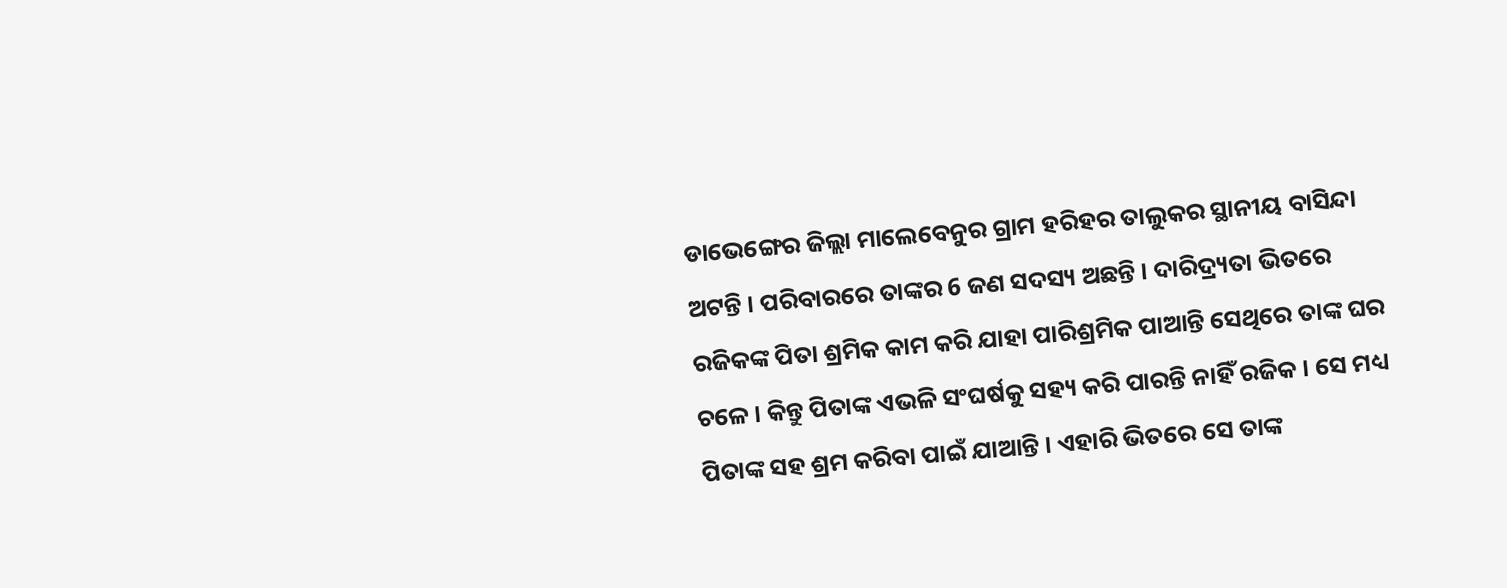ଡାଭେଙ୍ଗେର ଜିଲ୍ଲା ମାଲେବେନୁର ଗ୍ରାମ ହରିହର ତାଲୁକର ସ୍ଥାନୀୟ ବାସିନ୍ଦା ଅଟନ୍ତି । ପରିବାରରେ ତାଙ୍କର 6 ଜଣ ସଦସ୍ୟ ଅଛନ୍ତି । ଦାରିଦ୍ର୍ୟତା ଭିତରେ ରଜିକଙ୍କ ପିତା ଶ୍ରମିକ କାମ କରି ଯାହା ପାରିଶ୍ରମିକ ପାଆନ୍ତି ସେଥିରେ ତାଙ୍କ ଘର ଚଳେ । କିନ୍ତୁ ପିତାଙ୍କ ଏଭଳି ସଂଘର୍ଷକୁ ସହ୍ୟ କରି ପାରନ୍ତି ନାହିଁ ରଜିକ । ସେ ମଧ୍ୟ ପିତାଙ୍କ ସହ ଶ୍ରମ କରିବା ପାଇଁ ଯାଆନ୍ତି । ଏହାରି ଭିତରେ ସେ ତାଙ୍କ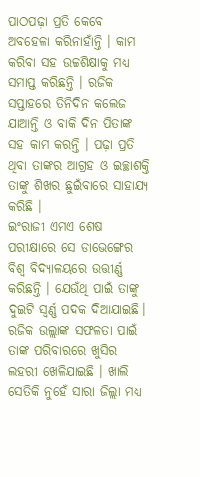ପାଠପଢ଼ା ପ୍ରତି କେବେ ଅବହେଳା କରିନାହାଁନ୍ତି । କାମ କରିବା ସହ ଉଚ୍ଚଶିକ୍ଷାକୁ ମଧ୍ୟ ସମାପ୍ତ କରିଛନ୍ତି । ରଜିକ ସପ୍ତାହରେ ତିନିଦିନ କଲେଜ ଯାଆନ୍ତି ଓ ବାକି ଦିନ ପିତାଙ୍କ ସହ କାମ କରନ୍ତି । ପଢ଼ା ପ୍ରତି ଥିବା ତାଙ୍କର ଆଗ୍ରହ ଓ ଇଚ୍ଛାଶକ୍ତି ତାଙ୍କୁ ଶିଖର ଛୁଇଁବାରେ ସାହାଯ୍ୟ କରିଛି ।
ଇଂରାଜୀ ଏମଏ ଶେଷ ପରୀକ୍ଷାରେ ସେ ଡାଭେଙ୍ଗେର ବିଶ୍ବ ବିଦ୍ୟାଳୟରେ ଉତ୍ତୀର୍ଣ୍ଣ କରିଛନ୍ତି । ଯେଉଁଥି ପାଇଁ ତାଙ୍କୁ ଦୁଇଟି ସ୍ବର୍ଣ୍ଣ ପଦକ ଦିଆଯାଇଛି। ରଜିକ ଉଲ୍ଲାଙ୍କ ସଫଳତା ପାଇଁ ତାଙ୍କ ପରିବାରରେ ଖୁସିର ଲହରୀ ଖେଳିଯାଇଛି । ଖାଲି ସେତିକି ନୁହେଁ ସାରା ଜିଲ୍ଲା ମଧ୍ୟ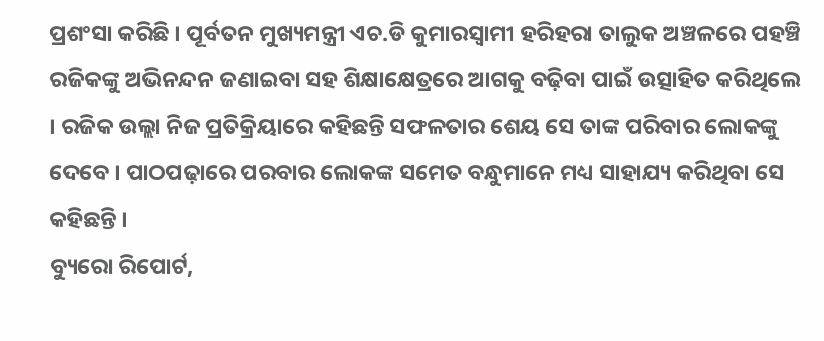ପ୍ରଶଂସା କରିଛି । ପୂର୍ବତନ ମୁଖ୍ୟମନ୍ତ୍ରୀ ଏଚ.ଡି କୁମାରସ୍ବାମୀ ହରିହରା ତାଲୁକ ଅଞ୍ଚଳରେ ପହଞ୍ଚି ରଜିକଙ୍କୁ ଅଭିନନ୍ଦନ ଜଣାଇବା ସହ ଶିକ୍ଷାକ୍ଷେତ୍ରରେ ଆଗକୁ ବଢ଼ିବା ପାଇଁ ଉତ୍ସାହିତ କରିଥିଲେ । ରଜିକ ଉଲ୍ଲା ନିଜ ପ୍ରତିକ୍ରିୟାରେ କହିଛନ୍ତି ସଫଳତାର ଶେୟ ସେ ତାଙ୍କ ପରିବାର ଲୋକଙ୍କୁ ଦେବେ । ପାଠପଢ଼ାରେ ପରବାର ଲୋକଙ୍କ ସମେତ ବନ୍ଧୁମାନେ ମଧ୍ୟ ସାହାଯ୍ୟ କରିଥିବା ସେ କହିଛନ୍ତି ।
ବ୍ୟୁରୋ ରିପୋର୍ଟ,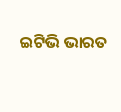ଇଟିଭି ଭାରତ